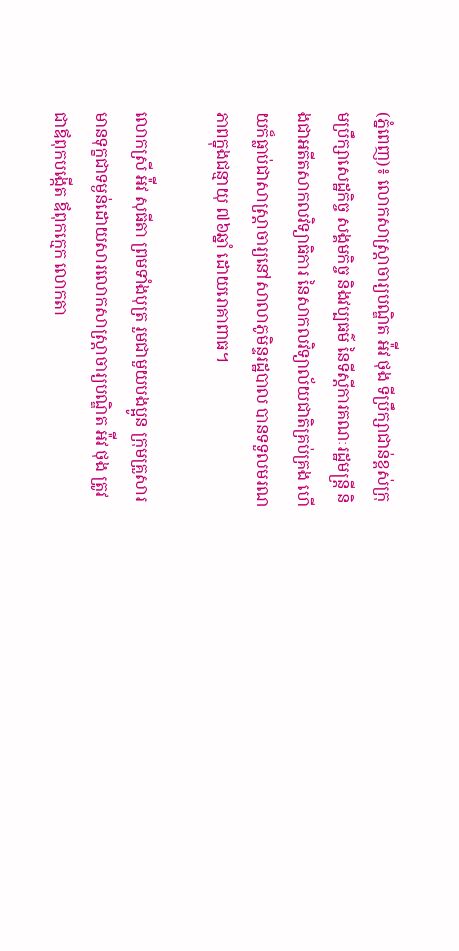(ភ្នំពេញ)៖ លោកសាស្ត្រាចារ្យបណ្ឌិត អ៉ីវ ថុង ទីប្រឹក្សាជាន់ខ្ពស់ក្រុមប្រឹក្សាសេដ្ឋកិច្ច សង្គមកិច្ច និងវប្បធម៌ នៃទីស្តីការគណៈរដ្ឋមន្ត្រី និងជាអតីតសាកលវិទ្យាធិការ នៃសាកលវិទ្យាល័យជាតិគ្រប់គ្រង ហើយក៏ធ្លាប់ជាសាស្រ្តាចារ្យនៅសាលាភូមិន្ទរដ្ឋបាល បានទទួលមរណភាពក្នុងជន្មាយុ ៧៦ឆ្នាំ ដោយរោគាពាធ។

លោកស្រី អ៉ីវ សុធីតា ព្រមទាំងបុត្រ រួមជាមួយបងប្អូន ក្រុមគ្រួសារ មានទុក្ខជាទម្ងន់ដោយសារលោកសាស្ត្រាចារ្យបណ្ឌិត អ៉ីវ ថុង ត្រូវជាឪពុកបង្កើត ឪពុកក្មេក លោកតា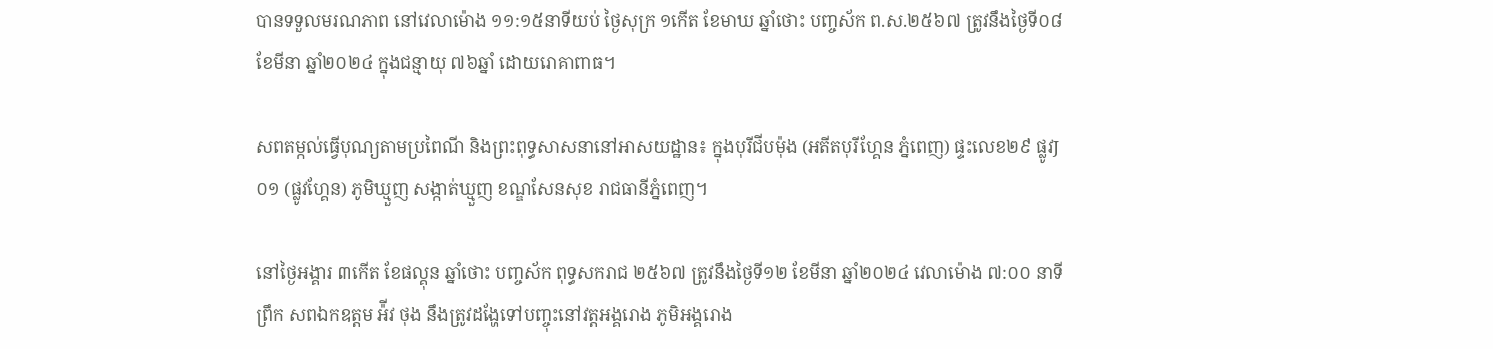បានទទួលមរណភាព នៅវេលាម៉ោង ១១:១៥នាទីយប់ ថ្ងៃសុក្រ ១កើត ខែមាឃ ឆ្នាំថោះ បញ្ចស័ក ព.ស.២៥៦៧ ត្រូវនឹងថ្ងៃទី០៨ ខែមីនា ឆ្នាំ២០២៤ ក្នុងជន្មាយុ ៧៦ឆ្នាំ ដោយរោគាពាធ។

សពតម្កល់ធ្វើបុណ្យតាមប្រពៃណី និងព្រះពុទ្ធសាសនានៅអាសយដ្ឋាន៖ ក្នុងបុរីជីបម៉ុង (អតីតបុរីហ្គែន ភ្នំពេញ) ផ្ទះលេខ២៩ ផ្លូវJ០១ (ផ្លូវហ្គែន) ភូមិឃ្មួញ សង្កាត់ឃ្មួញ ខណ្ឌសែនសុខ រាជធានីភ្នំពេញ។

នៅថ្ងៃអង្គារ ៣កើត ខែផល្គុន ឆ្នាំថោះ បញ្ចស័ក ពុទ្ធសករាជ ២៥៦៧ ត្រូវនឹងថ្ងៃទី១២ ខែមីនា ឆ្នាំ២០២៤ វេលាម៉ោង ៧:០០ នាទីព្រឹក សពឯកឧត្តម អ៉ីវ ថុង នឹងត្រូវដង្ហែទៅបញ្ចុះនៅវត្តអង្គរោង ភូមិអង្គរោង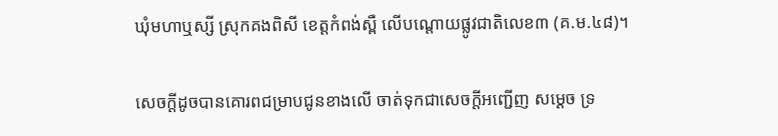ឃុំមហាឬស្សី ស្រុកគងពិសី ខេត្តកំពង់ស្ពឺ លើបណ្តោយផ្លូវជាតិលេខ៣ (គ.ម.៤៨)។

សេចក្ដីដូចបានគោរពជម្រាបជូនខាងលើ ចាត់ទុកជាសេចក្តីអញ្ជើញ សម្តេច ទ្រ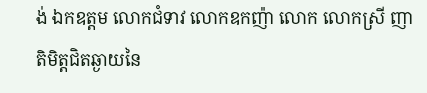ង់ ឯកឧត្តម លោកជំទាវ លោកឧកញ៉ា លោក លោកស្រី ញាតិមិត្តជិតឆ្ងាយនៃ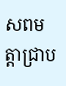សពមត្តាជ្រាប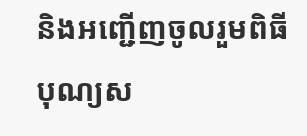និងអញ្ជើញចូលរួមពិធីបុណ្យស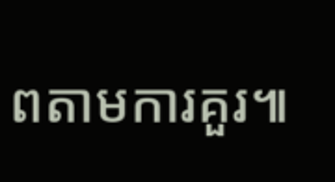ពតាមការគួរ៕